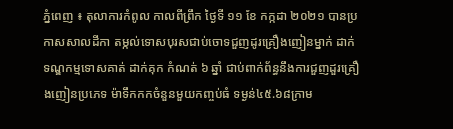ភ្នំពេញ ៖ តុលាការកំពូល កាលពីព្រឹក ថ្ងៃទី ១១ ខែ កក្កដា ២០២១ បានប្រកាសសាលដីកា តម្កល់ទោសបុរសជាប់ចោទជួញដូរគ្រឿងញៀនម្នាក់ ដាក់ទណ្ឌកម្មទោសគាត់ ដាក់គុក កំណត់ ៦ ឆ្នាំ ជាប់ពាក់ព័ន្ធនឹងការជួញដួរគ្រឿងញៀនប្រភេទ ម៉ាទឹកកកចំនួនមួយកញ្ចប់ធំ ទម្ងន់៤៥.៦៨ក្រាម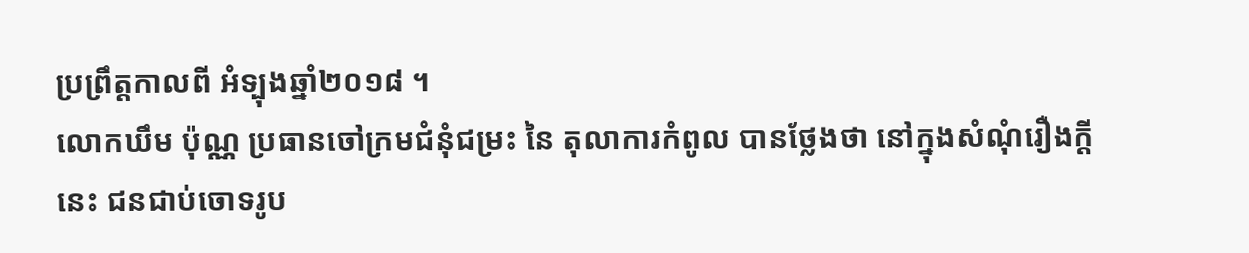ប្រព្រឹត្តកាលពី អំទ្បុងឆ្នាំ២០១៨ ។
លោកឃឹម ប៉ុណ្ណ ប្រធានចៅក្រមជំនុំជម្រះ នៃ តុលាការកំពូល បានថ្លែងថា នៅក្នុងសំណុំរឿងក្តីនេះ ជនជាប់ចោទរូប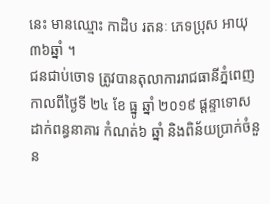នេះ មានឈ្មោះ កាដិប រតនៈ ភេទប្រុស អាយុ៣៦ឆ្នាំ ។
ជនជាប់ចោទ ត្រូវបានតុលាការរាជធានីភ្នំពេញ កាលពីថ្ងៃទី ២៤ ខែ ធ្នូ ឆ្នាំ ២០១៩ ផ្តន្ទាទោសដាក់ពន្ធនាគារ កំណត់៦ ឆ្នាំ និងពិន័យប្រាក់ចំនួន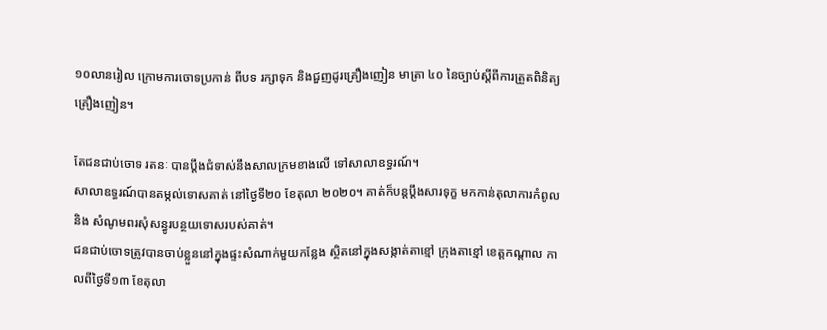១០លានរៀល ក្រោមការចោទប្រកាន់ ពីបទ រក្សាទុក និងជួញដូរគ្រឿងញៀន មាត្រា ៤០ នៃច្បាប់ស្តីពីការត្រួតពិនិត្យគ្រឿងញៀន។

តែជនជាប់ចោទ រតនៈ បានប្តឹងជំទាស់នឹងសាលក្រមខាងលើ ទៅសាលាឧទ្ធរណ៍។
សាលាឧទ្ធរណ៍បានតម្កល់ទោសគាត់ នៅថ្ងៃទី២០ ខែតុលា ២០២០។ គាត់ក៏បន្តប្តឹងសារទុក្ខ មកកាន់តុលាការកំពូល និង សំណូមពរសុំសន្ធូរបន្ថយទោសរបស់គាត់។
ជនជាប់ចោទត្រូវបានចាប់ខ្លួននៅក្នុងផ្ទះសំណាក់មួយកន្លែង ស្ថិតនៅក្នុងសង្កាត់តាខ្មៅ ក្រុងតាខ្មៅ ខេត្តកណ្ដាល កាលពីថ្ងៃទី១៣ ខែតុលា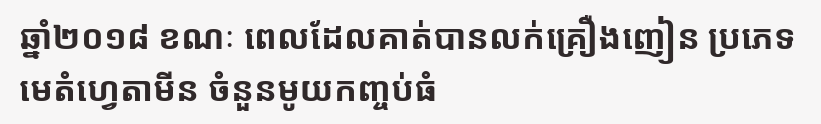ឆ្នាំ២០១៨ ខណៈ ពេលដែលគាត់បានលក់គ្រឿងញៀន ប្រភេទមេតំហ្វេតាមីន ចំនួនមូយកញ្ចប់ធំ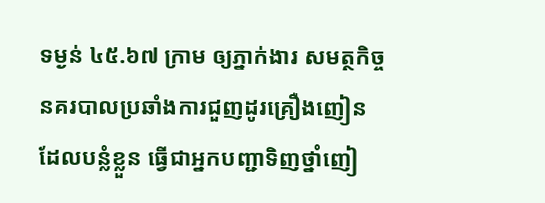ទម្ងន់ ៤៥.៦៧ ក្រាម ឲ្យភ្នាក់ងារ សមត្ថកិច្ចនគរបាលប្រឆាំងការជួញដូរគ្រឿងញៀន ដែលបន្លំខ្លួន ធ្វើជាអ្នកបញ្ជាទិញថ្នាំញៀ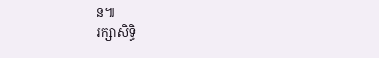ន៕
រក្សាសិទ្ធិ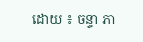ដោយ ៖ ចន្ទា ភា